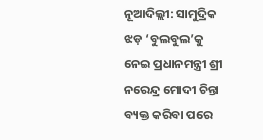ନୂଆଦିଲ୍ଲୀ: ସାମୁଦ୍ରିକ ଝଡ଼ ‘ବୁଲବୁଲ’କୁ ନେଇ ପ୍ରଧାନମନ୍ତ୍ରୀ ଶ୍ରୀ ନରେନ୍ଦ୍ର ମୋଦୀ ଚିନ୍ତା ବ୍ୟକ୍ତ କରିବା ପରେ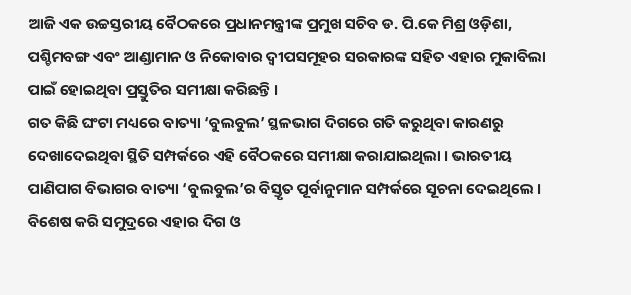ଆଜି ଏକ ଉଚ୍ଚସ୍ତରୀୟ ବୈଠକରେ ପ୍ରଧାନମନ୍ତ୍ରୀଙ୍କ ପ୍ରମୁଖ ସଚିବ ଡ. ପି.କେ ମିଶ୍ର ଓଡ଼ିଶା, ପଶ୍ଚିମବଙ୍ଗ ଏବଂ ଆଣ୍ଡାମାନ ଓ ନିକୋବାର ଦ୍ୱୀପସମୂହର ସରକାରଙ୍କ ସହିତ ଏହାର ମୁକାବିଲା ପାଇଁ ହୋଇଥିବା ପ୍ରସ୍ତୁତିର ସମୀକ୍ଷା କରିଛନ୍ତି ।
ଗତ କିଛି ଘଂଟା ମଧ୍ୟରେ ବାତ୍ୟା ‘ବୁଲବୁଲ’ ସ୍ଥଳଭାଗ ଦିଗରେ ଗତି କରୁଥିବା କାରଣରୁ ଦେଖାଦେଇଥିବା ସ୍ଥିତି ସମ୍ପର୍କରେ ଏହି ବୈଠକରେ ସମୀକ୍ଷା କରାଯାଇଥିଲା । ଭାରତୀୟ ପାଣିପାଗ ବିଭାଗର ବାତ୍ୟା ‘ବୁଲବୁଲ’ର ବିସ୍ତୃତ ପୂର୍ବାନୁମାନ ସମ୍ପର୍କରେ ସୂଚନା ଦେଇଥିଲେ । ବିଶେଷ କରି ସମୁଦ୍ରରେ ଏହାର ଦିଗ ଓ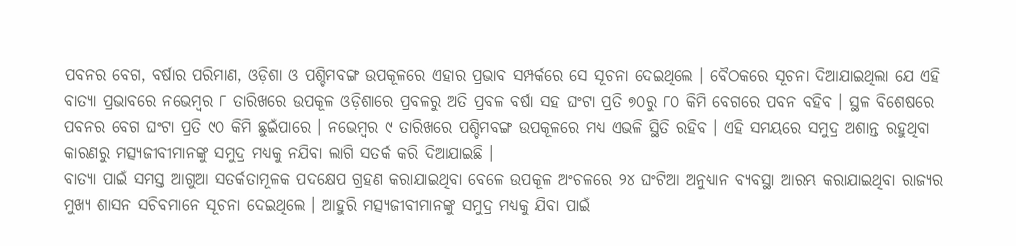ପବନର ବେଗ, ବର୍ଷାର ପରିମାଣ, ଓଡ଼ିଶା ଓ ପଶ୍ଚିମବଙ୍ଗ ଉପକୂଳରେ ଏହାର ପ୍ରଭାବ ସମ୍ପର୍କରେ ସେ ସୂଚନା ଦେଇଥିଲେ । ବୈଠକରେ ସୂଚନା ଦିଆଯାଇଥିଲା ଯେ ଏହି ବାତ୍ୟା ପ୍ରଭାବରେ ନଭେମ୍ବର ୮ ତାରିଖରେ ଉପକୂଳ ଓଡ଼ିଶାରେ ପ୍ରବଳରୁ ଅତି ପ୍ରବଳ ବର୍ଷା ସହ ଘଂଟା ପ୍ରତି ୭୦ରୁ ୮୦ କିମି ବେଗରେ ପବନ ବହିବ । ସ୍ଥଳ ବିଶେଷରେ ପବନର ବେଗ ଘଂଟା ପ୍ରତି ୯୦ କିମି ଛୁଇଁପାରେ । ନଭେମ୍ବର ୯ ତାରିଖରେ ପଶ୍ଚିମବଙ୍ଗ ଉପକୂଳରେ ମଧ୍ୟ ଏଭଳି ସ୍ଥିତି ରହିବ । ଏହି ସମୟରେ ସମୁଦ୍ର ଅଶାନ୍ତ ରହୁଥିବା କାରଣରୁ ମତ୍ସ୍ୟଜୀବୀମାନଙ୍କୁ ସମୁଦ୍ର ମଧ୍ୟକୁ ନଯିବା ଲାଗି ସତର୍କ କରି ଦିଆଯାଇଛି ।
ବାତ୍ୟା ପାଇଁ ସମସ୍ତ ଆଗୁଆ ସତର୍କତାମୂଳକ ପଦକ୍ଷେପ ଗ୍ରହଣ କରାଯାଇଥିବା ବେଳେ ଉପକୂଳ ଅଂଚଳରେ ୨୪ ଘଂଟିଆ ଅନୁଧ୍ୟାନ ବ୍ୟବସ୍ଥା ଆରମ୍ଭ କରାଯାଇଥିବା ରାଜ୍ୟର ମୁଖ୍ୟ ଶାସନ ସଚିବମାନେ ସୂଚନା ଦେଇଥିଲେ । ଆହୁରି ମତ୍ସ୍ୟଜୀବୀମାନଙ୍କୁ ସମୁଦ୍ର ମଧ୍ୟକୁ ଯିବା ପାଇଁ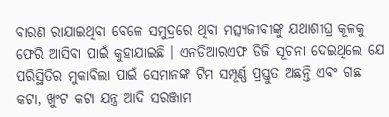ବାରଣ ରାଯାଇଥିବା ବେଳେ ସମୁଦ୍ରରେ ଥିବା ମତ୍ସ୍ୟଜୀବୀଙ୍କୁ ଯଥାଶୀଘ୍ର କୂଳକୁ ଫେରି ଆସିବା ପାଇଁ କୁହାଯାଇଛି । ଏନଡିଆରଏଫ ଡିଜି ସୂଚନା ଦେଇଥିଲେ ଯେ ପରିସ୍ଥିତିର ମୁକାବିଲା ପାଇଁ ସେମାନଙ୍କ ଟିମ ସମ୍ପୂର୍ଣ୍ଣ ପ୍ରସ୍ତୁତ ଅଛନ୍ତି ଏବଂ ଗଛ କଟା, ଖୁଂଟ କଟା ଯନ୍ତ୍ର ଆଦି ସରଞ୍ଜାମ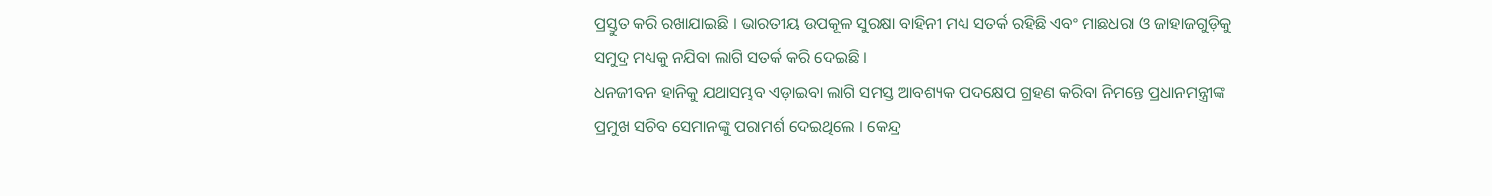ପ୍ରସ୍ତୁତ କରି ରଖାଯାଇଛି । ଭାରତୀୟ ଉପକୂଳ ସୁରକ୍ଷା ବାହିନୀ ମଧ୍ୟ ସତର୍କ ରହିଛି ଏବଂ ମାଛଧରା ଓ ଜାହାଜଗୁଡ଼ିକୁ ସମୁଦ୍ର ମଧ୍ୟକୁ ନଯିବା ଲାଗି ସତର୍କ କରି ଦେଇଛି ।
ଧନଜୀବନ ହାନିକୁ ଯଥାସମ୍ଭବ ଏଡ଼ାଇବା ଲାଗି ସମସ୍ତ ଆବଶ୍ୟକ ପଦକ୍ଷେପ ଗ୍ରହଣ କରିବା ନିମନ୍ତେ ପ୍ରଧାନମନ୍ତ୍ରୀଙ୍କ ପ୍ରମୁଖ ସଚିବ ସେମାନଙ୍କୁ ପରାମର୍ଶ ଦେଇଥିଲେ । କେନ୍ଦ୍ର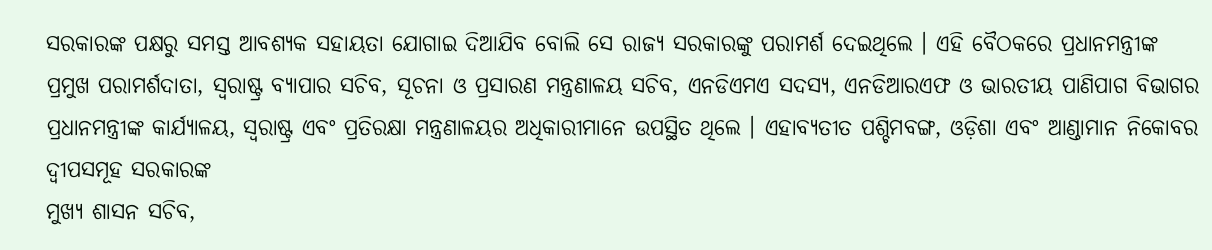ସରକାରଙ୍କ ପକ୍ଷରୁ ସମସ୍ତ ଆବଶ୍ୟକ ସହାୟତା ଯୋଗାଇ ଦିଆଯିବ ବୋଲି ସେ ରାଜ୍ୟ ସରକାରଙ୍କୁ ପରାମର୍ଶ ଦେଇଥିଲେ । ଏହି ବୈଠକରେ ପ୍ରଧାନମନ୍ତ୍ରୀଙ୍କ ପ୍ରମୁଖ ପରାମର୍ଶଦାତା, ସ୍ୱରାଷ୍ଟ୍ର ବ୍ୟାପାର ସଚିବ, ସୂଚନା ଓ ପ୍ରସାରଣ ମନ୍ତ୍ରଣାଳୟ ସଚିବ, ଏନଡିଏମଏ ସଦସ୍ୟ, ଏନଡିଆରଏଫ ଓ ଭାରତୀୟ ପାଣିପାଗ ବିଭାଗର ପ୍ରଧାନମନ୍ତ୍ରୀଙ୍କ କାର୍ଯ୍ୟାଳୟ, ସ୍ୱରାଷ୍ଟ୍ର ଏବଂ ପ୍ରତିରକ୍ଷା ମନ୍ତ୍ରଣାଳୟର ଅଧିକାରୀମାନେ ଉପସ୍ଥିତ ଥିଲେ । ଏହାବ୍ୟତୀତ ପଶ୍ଚିମବଙ୍ଗ, ଓଡ଼ିଶା ଏବଂ ଆଣ୍ଡାମାନ ନିକୋବର ଦ୍ୱୀପସମୂହ ସରକାରଙ୍କ
ମୁଖ୍ୟ ଶାସନ ସଚିବ,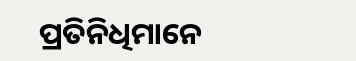ପ୍ରତିନିଧିମାନେ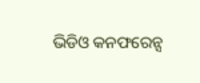ଭିଡିଓ କନଫରେନ୍ସ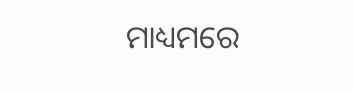ମାଧ୍ୟମରେ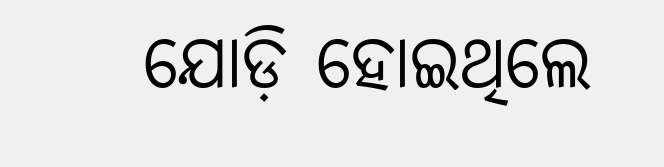ଯୋଡ଼ି ହୋଇଥିଲେ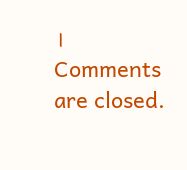।
Comments are closed.